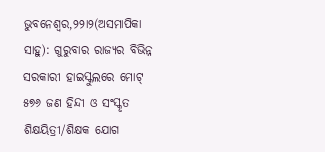ଭୁବନେଶ୍ୱର,୨୨ା୨(ଅସମାପିକା ସାହୁ): ଗୁରୁବାର ରାଜ୍ୟର ବିଭିନ୍ନ ସରକାରୀ ହାଇସ୍କୁଲରେ ମୋଟ୍ ୫୭୬ ଜଣ ହିନ୍ଦୀ ଓ ସଂସ୍କୃତ ଶିକ୍ଷୟିତ୍ରୀ/ଶିକ୍ଷକ ଯୋଗ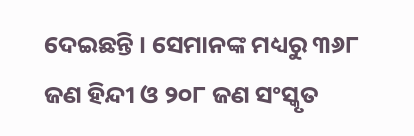ଦେଇଛନ୍ତି । ସେମାନଙ୍କ ମଧ୍ୟରୁ ୩୬୮ ଜଣ ହିନ୍ଦୀ ଓ ୨୦୮ ଜଣ ସଂସ୍କୃତ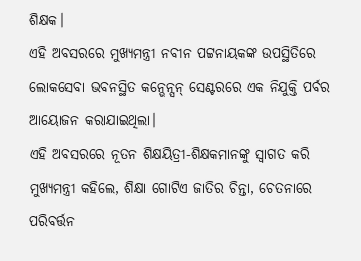ଶିକ୍ଷକ।
ଏହି ଅବସରରେ ମୁଖ୍ୟମନ୍ତ୍ରୀ ନବୀନ ପଟ୍ଟନାୟକଙ୍କ ଉପସ୍ଥିତିରେ ଲୋକସେବା ଭବନସ୍ଥିତ କନ୍ଭେନ୍ସନ୍ ସେଣ୍ଟରରେ ଏକ ନିଯୁକ୍ତି ପର୍ବର ଆୟୋଜନ କରାଯାଇଥିଲା।
ଏହି ଅବସରରେ ନୂତନ ଶିକ୍ଷୟିତ୍ରୀ-ଶିକ୍ଷକମାନଙ୍କୁ ସ୍ବାଗତ କରି ମୁଖ୍ୟମନ୍ତ୍ରୀ କହିଲେ, ଶିକ୍ଷା ଗୋଟିଏ ଜାତିର ଚିନ୍ତା, ଚେତନାରେ ପରିବର୍ତ୍ତନ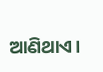ଆଣିଥାଏ।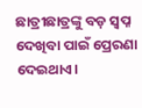ଛାତ୍ରୀଛାତ୍ରଙ୍କୁ ବଡ଼ ସ୍ବପ୍ନ ଦେଖିବା ପାଇଁ ପ୍ରେରଣା ଦେଇଥାଏ।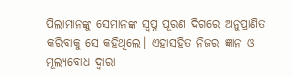ପିଲାମାନଙ୍କୁ ସେମାନଙ୍କ ସ୍ବପ୍ନ ପୂରଣ ଦିଗରେ ଅନୁପ୍ରାଣିତ କରିବାକୁ ସେ କହିଥିଲେ। ଏହାସହିତ ନିଜର ଜ୍ଞାନ ଓ ମୂଲ୍ୟବୋଧ ଦ୍ବାରା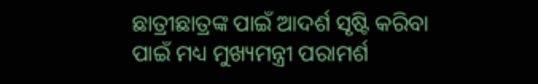ଛାତ୍ରୀଛାତ୍ରଙ୍କ ପାଇଁ ଆଦର୍ଶ ସୃଷ୍ଟି କରିବା ପାଇଁ ମଧ୍ୟ ମୁଖ୍ୟମନ୍ତ୍ରୀ ପରାମର୍ଶ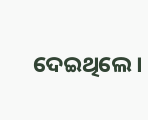ଦେଇଥିଲେ।